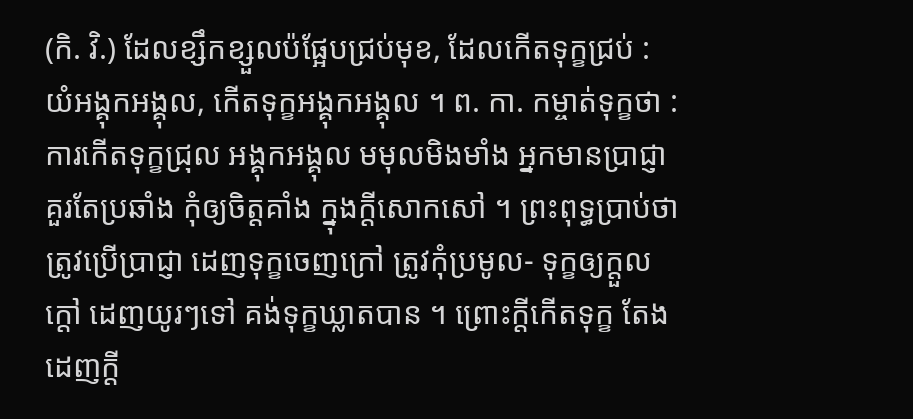(កិ. វិ.) ដែលខ្សឹកខ្សួលប៉ផ្អែបជ្រប់មុខ, ដែលកើតទុក្ខជ្រប់ : យំអង្គុកអង្គុល, កើតទុក្ខអង្គុកអង្គុល ។ ព. កា. កម្ចាត់ទុក្ខថា : ការកើតទុក្ខជ្រុល អង្គុកអង្គុល មមុលមិងមាំង អ្នកមានប្រាជ្ញា គួរតែប្រឆាំង កុំឲ្យចិត្តគាំង ក្នុងក្តីសោកសៅ ។ ព្រះពុទ្ធប្រាប់ថា ត្រូវប្រើប្រាជ្ញា ដេញទុក្ខចេញក្រៅ ត្រូវកុំប្រមូល- ទុក្ខឲ្យក្តួលក្ដៅ ដេញយូរៗទៅ គង់ទុក្ខឃ្លាតបាន ។ ព្រោះក្តីកើតទុក្ខ តែងដេញក្តី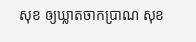សុខ ឲ្យឃ្លាតចាកប្រាណ សុខ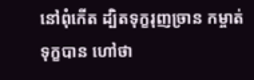នៅពុំកើត ដ្បិតទុក្ខរុញច្រាន កម្ចាត់ទុក្ខបាន ហៅថា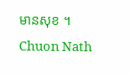មានសុខ ។
Chuon Nath